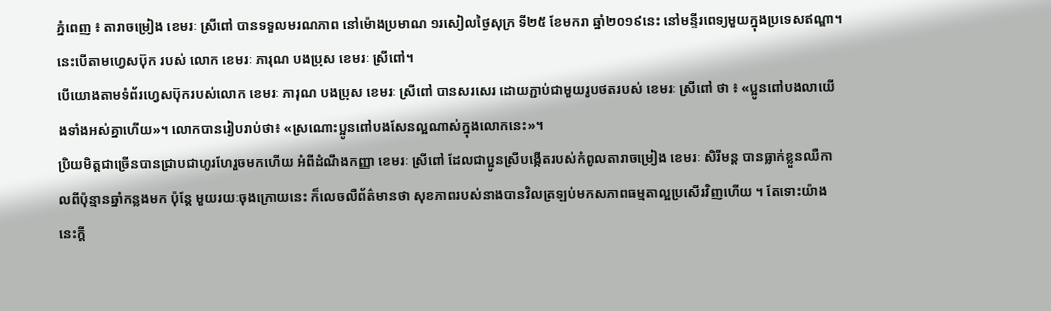ភ្នំពេញ ៖ តារាចម្រៀង ខេមរៈ ស្រីពៅ បានទទួលមរណភាព នៅម៉ោងប្រមាណ ១រសៀលថ្ងៃសុក្រ ទី២៥ ខែមករា ឆ្នាំ២០១៩នេះ នៅមន្ទីរពេទ្យមួយក្នុងប្រទេសឥណ្ឌា។ នេះបើតាមហ្វេសប៊ុក របស់ លោក ខេមរៈ ភារុណ បងប្រុស ខេមរៈ ស្រីពៅ។
បើយោងតាមទំព័រហ្វេសប៊ុករបស់លោក ខេមរៈ ភារុណ បងប្រុស ខេមរៈ ស្រីពៅ បានសរសេរ ដោយភ្ជាប់ជាមួយរូបថតរបស់ ខេមរៈ ស្រីពៅ ថា ៖ «ប្អូនពៅបងលាយើងទាំងអស់គ្នាហើយ»។ លោកបានរៀបរាប់ថា៖ «ស្រណោះប្អូនពៅបងសែនល្អណាស់ក្នុងលោកនេះ»។
ប្រិយមិត្តជាច្រើនបានជ្រាបជាហូរហែរួចមកហើយ អំពីដំណឹងកញ្ញា ខេមរៈ ស្រីពៅ ដែលជាប្អូនស្រីបង្កើតរបស់កំពូលតារាចម្រៀង ខេមរៈ សិរីមន្ត បានធ្លាក់ខ្លួនឈឺកាលពីប៉ុន្មានឆ្នាំកន្លងមក ប៉ុន្តែ មួយរយៈចុងក្រោយនេះ ក៏លេចលឺព័ត៌មានថា សុខភាពរបស់នាងបានវិលត្រឡប់មកសភាពធម្មតាល្អប្រសើរវិញហើយ ។ តែទោះយ៉ាងនេះក្តី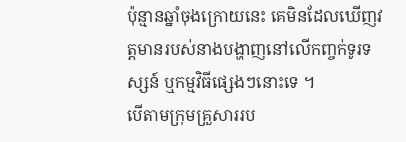ប៉ុន្មានឆ្នាំចុងក្រោយនេះ គេមិនដែលឃើញវត្តមានរបស់នាងបង្ហាញនៅលើកញ្ចក់ទូរទស្សន៍ ឬកម្មវិធីផ្សេងៗនោះទេ ។
បើតាមក្រុមគ្រួសាររប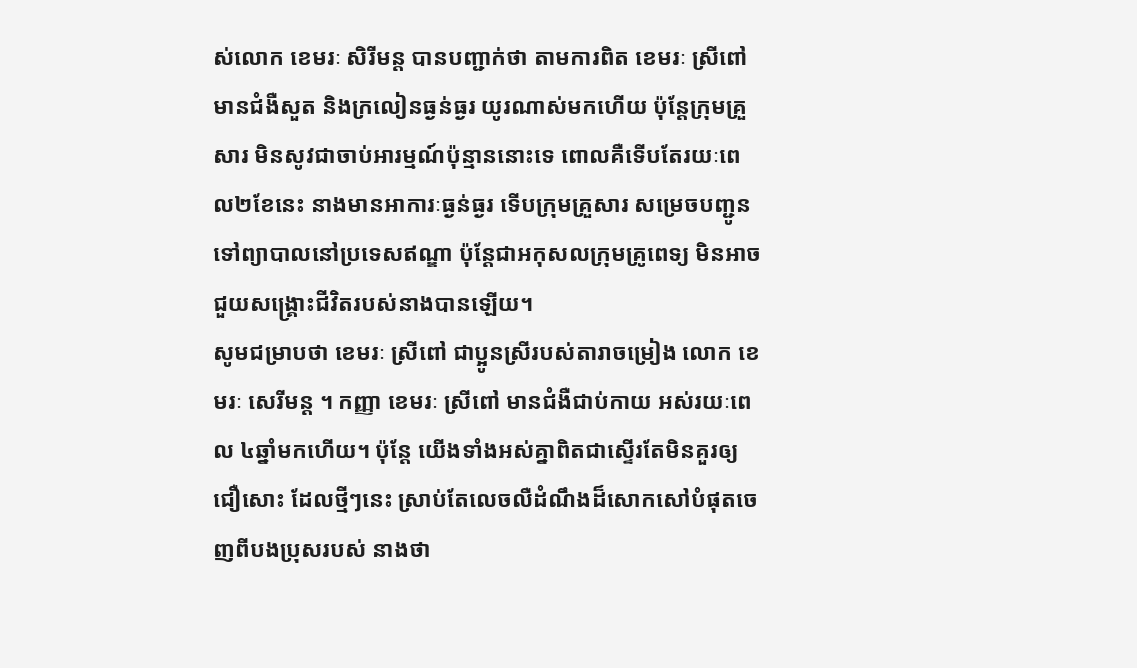ស់លោក ខេមរៈ សិរីមន្ត បានបញ្ជាក់ថា តាមការពិត ខេមរៈ ស្រីពៅ មានជំងឺសួត និងក្រលៀនធ្ងន់ធ្ងរ យូរណាស់មកហើយ ប៉ុន្តែក្រុមគ្រួសារ មិនសូវជាចាប់អារម្មណ៍ប៉ុន្មាននោះទេ ពោលគឺទើបតែរយៈពេល២ខែនេះ នាងមានអាការៈធ្ងន់ធ្ងរ ទើបក្រុមគ្រួសារ សម្រេចបញ្ជូនទៅព្យាបាលនៅប្រទេសឥណ្ឌា ប៉ុន្តែជាអកុសលក្រុមគ្រូពេទ្យ មិនអាចជួយសង្គ្រោះជីវិតរបស់នាងបានឡើយ។
សូមជម្រាបថា ខេមរៈ ស្រីពៅ ជាប្អូនស្រីរបស់តារាចម្រៀង លោក ខេមរៈ សេរីមន្ត ។ កញ្ញា ខេមរៈ ស្រីពៅ មានជំងឺជាប់កាយ អស់រយៈពេល ៤ឆ្នាំមកហើយ។ ប៉ុន្តែ យើងទាំងអស់គ្នាពិតជាស្ទើរតែមិនគួរឲ្យជឿសោះ ដែលថ្មីៗនេះ ស្រាប់តែលេចលឺដំណឹងដ៏សោកសៅបំផុតចេញពីបងប្រុសរបស់ នាងថា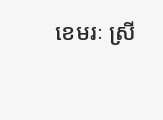ខេមរៈ ស្រី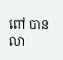ពៅ បានលា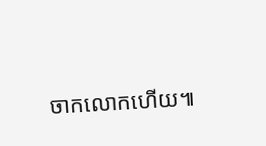ចាកលោកហើយ៕